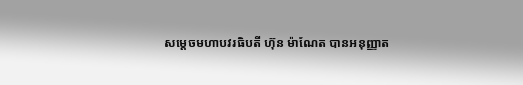សម្តេចមហាបវរធិបតី ហ៊ុន ម៉ាណែត បានអនុញ្ញាត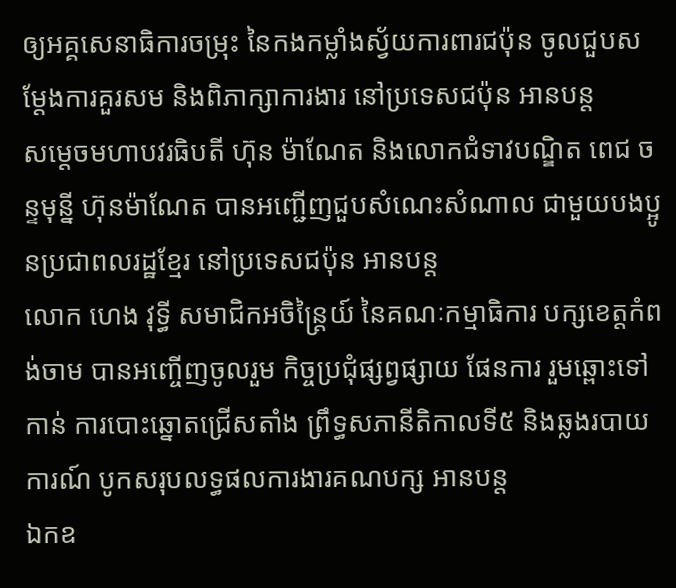ឲ្យអគ្គសេនាធិការចម្រុះ នៃកងកម្លាំងស្វ័យការពារជប៉ុន ចូលជួបសម្តែងការគួរសម និងពិភាក្សាការងារ នៅប្រទេសជប៉ុន អានបន្ត
សម្តេចមហាបវរធិបតី ហ៊ុន ម៉ាណែត និងលោកជំទាវបណ្ឌិត ពេជ ចន្ទមុន្នី ហ៊ុនម៉ាណែត បានអញ្ជើញជួបសំណេះសំណាល ជាមួយបងប្អូនប្រជាពលរដ្ឋខ្មែរ នៅប្រទេសជប៉ុន អានបន្ត
លោក ហេង វុទ្ធី សមាជិកអចិន្ត្រៃយ៍ នៃគណៈកម្មាធិការ បក្សខេត្តកំពង់ចាម បានអញ្ចើញចូលរួម កិច្ចប្រជុំផ្សព្វផ្សាយ ផែនការ រួមឆ្ពោះទៅកាន់ ការបោះឆ្នោតជ្រើសតាំង ព្រឹទ្ធសភានីតិកាលទី៥ និងឆ្លងរបាយការណ៍ បូកសរុបលទ្ធផលការងារគណបក្ស អានបន្ត
ឯកឧ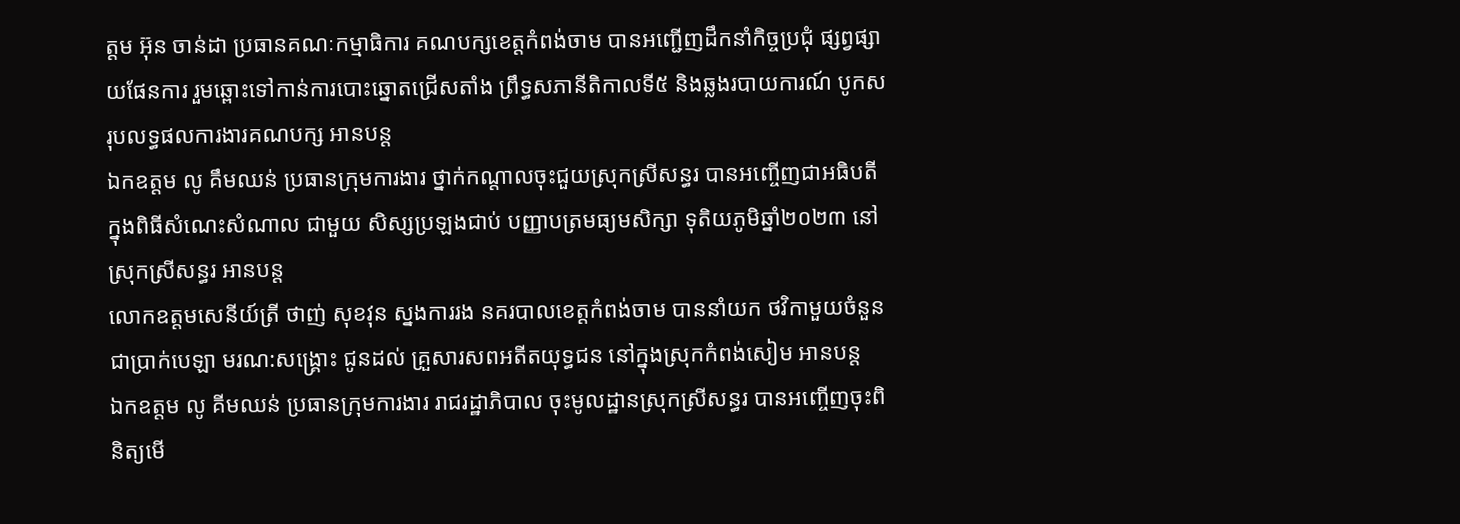ត្តម អ៊ុន ចាន់ដា ប្រធានគណៈកម្មាធិការ គណបក្សខេត្តកំពង់ចាម បានអញ្ជើញដឹកនាំកិច្ចប្រជុំ ផ្សព្វផ្សាយផែនការ រួមឆ្ពោះទៅកាន់ការបោះឆ្នោតជ្រើសតាំង ព្រឹទ្ធសភានីតិកាលទី៥ និងឆ្លងរបាយការណ៍ បូកសរុបលទ្ធផលការងារគណបក្ស អានបន្ត
ឯកឧត្តម លូ គឹមឈន់ ប្រធានក្រុមការងារ ថ្នាក់កណ្ដាលចុះជួយស្រុកស្រីសន្ធរ បានអញ្ចើញជាអធិបតី ក្នុងពិធីសំណេះសំណាល ជាមួយ សិស្សប្រឡងជាប់ បញ្ញាបត្រមធ្យមសិក្សា ទុតិយភូមិឆ្នាំ២០២៣ នៅស្រុកស្រីសន្ធរ អានបន្ត
លោកឧត្តមសេនីយ៍ត្រី ថាញ់ សុខវុន ស្នងការរង នគរបាលខេត្តកំពង់ចាម បាននាំយក ថវិកាមួយចំនួន ជាប្រាក់បេឡា មរណ:សង្គ្រោះ ជូនដល់ គ្រួសារសពអតីតយុទ្ធជន នៅក្នុងស្រុកកំពង់សៀម អានបន្ត
ឯកឧត្តម លូ គីមឈន់ ប្រធានក្រុមការងារ រាជរដ្ឋាភិបាល ចុះមូលដ្ឋានស្រុកស្រីសន្ធរ បានអញ្ចើញចុះពិនិត្យមើ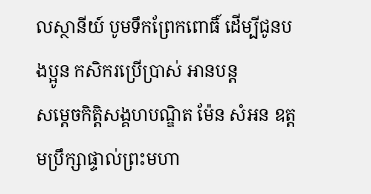លស្ថានីយ៍ បូមទឹកព្រែកពោធិ៍ ដើម្បីជូនបងប្អូន កសិករប្រើប្រាស់ អានបន្ត
សម្ដេចកិត្តិសង្គហបណ្ឌិត ម៉ែន សំអន ឧត្តមប្រឹក្សាផ្ទាល់ព្រះមហា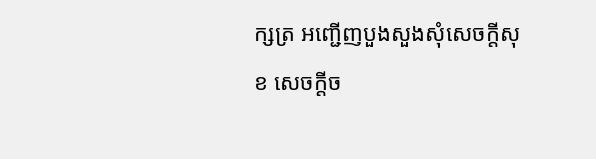ក្សត្រ អញ្ជើញបួងសួងសុំសេចក្តីសុខ សេចក្តីច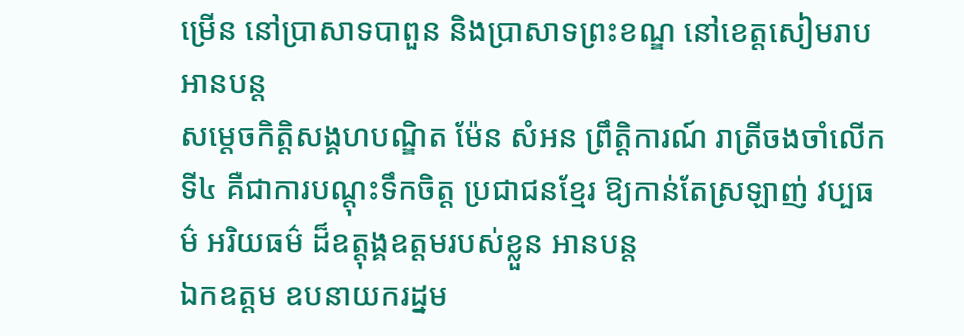ម្រើន នៅប្រាសាទបាពួន និងប្រាសាទព្រះខណ្ឌ នៅខេត្តសៀមរាប អានបន្ត
សម្តេចកិត្តិសង្គហបណ្ឌិត ម៉ែន សំអន ព្រឹត្តិការណ៍ រាត្រីចងចាំលើកទី៤ គឺជាការបណ្តុះទឹកចិត្ត ប្រជាជនខ្មែរ ឱ្យកាន់តែស្រឡាញ់ វប្បធម៌ អរិយធម៌ ដ៏ឧត្តុង្គឧត្ដមរបស់ខ្លួន អានបន្ត
ឯកឧត្តម ឧបនាយករដ្នម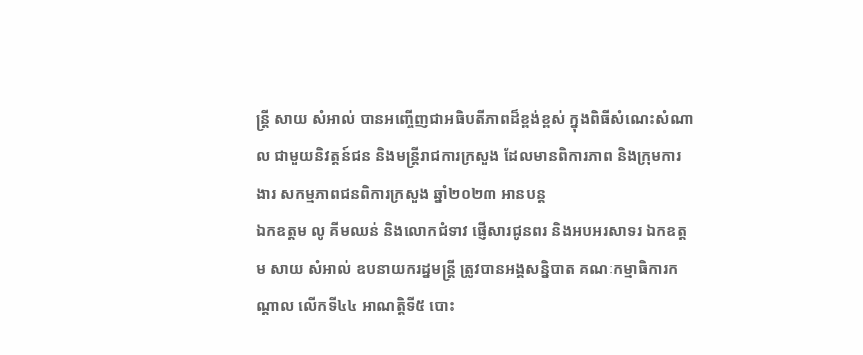ន្ត្រី សាយ សំអាល់ បានអញ្ចើញជាអធិបតីភាពដ៏ខ្ពង់ខ្ពស់ ក្នុងពិធីសំណេះសំណាល ជាមួយនិវត្តន៍ជន និងមន្ត្រីរាជការក្រសួង ដែលមានពិការភាព និងក្រុមការងារ សកម្មភាពជនពិការក្រសួង ឆ្នាំ២០២៣ អានបន្ត
ឯកឧត្តម លូ គីមឈន់ និងលោកជំទាវ ផ្ញើសារជូនពរ និងអបអរសាទរ ឯកឧត្តម សាយ សំអាល់ ឧបនាយករដ្នមន្ត្រី ត្រូវបានអង្គសន្និបាត គណៈកម្មាធិការកណ្តាល លើកទី៤៤ អាណត្តិទី៥ បោះ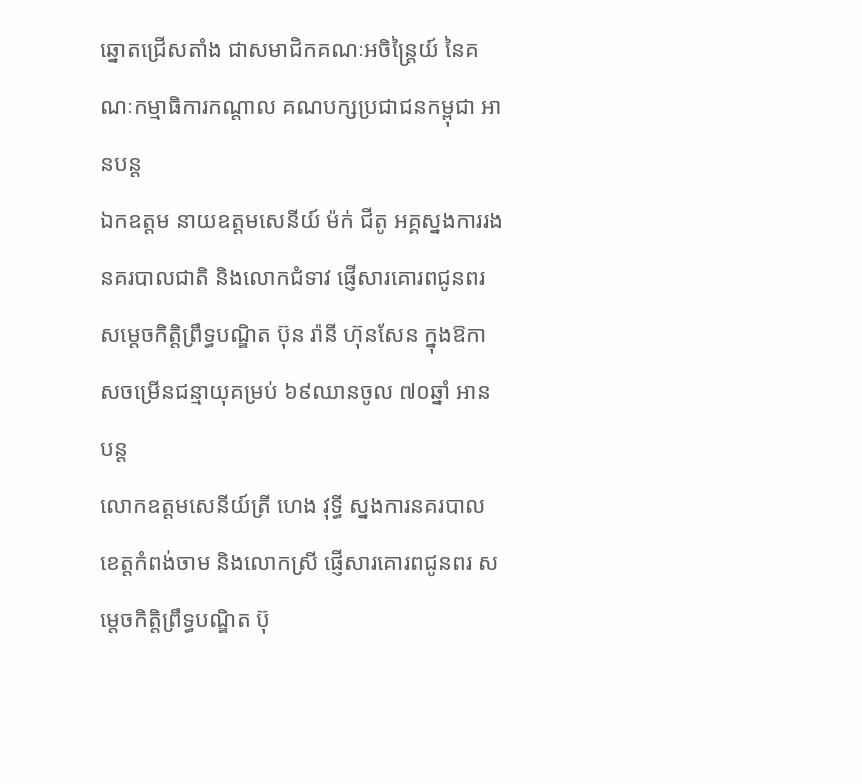ឆ្នោតជ្រើសតាំង ជាសមាជិកគណៈអចិន្ត្រៃយ៍ នៃគណៈកម្មាធិការកណ្តាល គណបក្សប្រជាជនកម្ពុជា អានបន្ត
ឯកឧត្តម នាយឧត្តមសេនីយ៍ ម៉ក់ ជីតូ អគ្គស្នងការរងនគរបាលជាតិ និងលោកជំទាវ ផ្ញើសារគោរពជូនពរ សម្តេចកិត្តិព្រឹទ្ធបណ្ឌិត ប៊ុន រ៉ានី ហ៊ុនសែន ក្នុងឱកាសចម្រើនជន្មាយុគម្រប់ ៦៩ឈានចូល ៧០ឆ្នាំ អានបន្ត
លោកឧត្តមសេនីយ៍ត្រី ហេង វុទ្ធី ស្នងការនគរបាលខេត្តកំពង់ចាម និងលោកស្រី ផ្ញើសារគោរពជូនពរ សម្តេចកិត្តិព្រឹទ្ធបណ្ឌិត ប៊ុ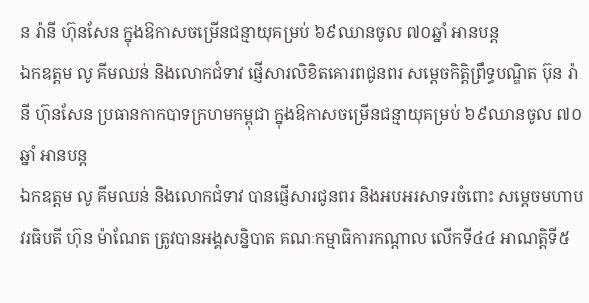ន រ៉ានី ហ៊ុនសែន ក្នុងឱកាសចម្រើនជន្មាយុគម្រប់ ៦៩ឈានចូល ៧០ឆ្នាំ អានបន្ត
ឯកឧត្តម លូ គីមឈន់ និងលោកជំទាវ ផ្ញើសារលិខិតគោរពជូនពរ សម្តេចកិត្តិព្រឹទ្ធបណ្ឌិត ប៊ុន រ៉ានី ហ៊ុនសែន ប្រធានកាកបាទក្រហមកម្ពុជា ក្នុងឱកាសចម្រើនជន្មាយុគម្រប់ ៦៩ឈានចូល ៧០ឆ្នាំ អានបន្ត
ឯកឧត្តម លូ គីមឈន់ និងលោកជំទាវ បានផ្ញើសារជូនពរ និងអបអរសាទរចំពោះ សម្តេចមហាបវរធិបតី ហ៊ុន ម៉ាណែត ត្រូវបានអង្គសន្និបាត គណៈកម្មាធិការកណ្តាល លើកទី៤៤ អាណត្តិទី៥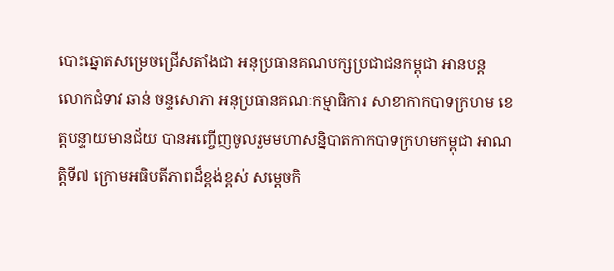បោះឆ្នោតសម្រេចជ្រើសតាំងជា អនុប្រធានគណបក្សប្រជាជនកម្ពុជា អានបន្ត
លោកជំទាវ ឆាន់ ចន្ទសោភា អនុប្រធានគណៈកម្មាធិការ សាខាកាកបាទក្រហម ខេត្តបន្ទាយមានជ័យ បានអញ្ចើញចូលរួមមហាសន្និបាតកាកបាទក្រហមកម្ពុជា អាណត្តិទី៧ ក្រោមអធិបតីភាពដ៏ខ្ពង់ខ្ពស់ សម្ដេចកិ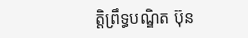ត្តិព្រឹទ្ធបណ្ឌិត ប៊ុន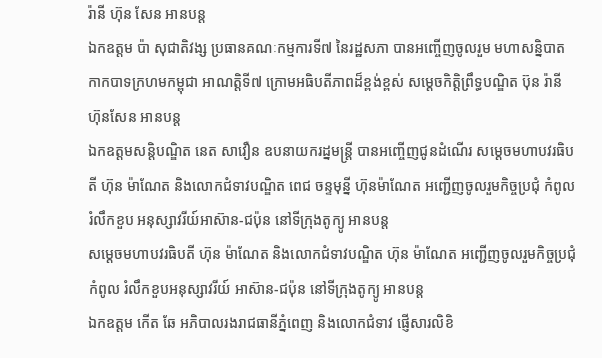រ៉ានី ហ៊ុន សែន អានបន្ត
ឯកឧត្តម ប៉ា សុជាតិវង្ស ប្រធានគណៈកម្មការទី៧ នៃរដ្ឋសភា បានអញ្ចើញចូលរួម មហាសន្និបាត កាកបាទក្រហមកម្ពុជា អាណត្តិទី៧ ក្រោមអធិបតីភាពដ៏ខ្ពង់ខ្ពស់ សម្ដេចកិត្តិព្រឹទ្ធបណ្ឌិត ប៊ុន រ៉ានី ហ៊ុនសែន អានបន្ត
ឯកឧត្តមសន្តិបណ្ឌិត នេត សាវឿន ឧបនាយករដ្នមន្ត្រី បានអញ្ចើញជូនដំណើរ សម្តេចមហាបវរធិបតី ហ៊ុន ម៉ាណែត និងលោកជំទាវបណ្ឌិត ពេជ ចន្ទមុន្នី ហ៊ុនម៉ាណែត អញ្ជើញចូលរួមកិច្ចប្រជុំ កំពូលរំលឹកខួប អនុស្សាវរីយ៍អាស៊ាន-ជប៉ុន នៅទីក្រុងតូក្យូ អានបន្ត
សម្ដេចមហាបវរធិបតី ហ៊ុន ម៉ាណែត និងលោកជំទាវបណ្ឌិត ហ៊ុន ម៉ាណែត អញ្ជើញចូលរួមកិច្ចប្រជុំកំពូល រំលឹកខួបអនុស្សាវរីយ៍ អាស៊ាន-ជប៉ុន នៅទីក្រុងតូក្យូ អានបន្ត
ឯកឧត្តម កើត ឆែ អភិបាលរងរាជធានីភ្នំពេញ និងលោកជំទាវ ផ្ញើសារលិខិ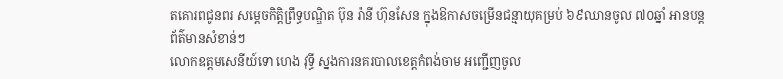តគោរពជូនពរ សម្តេចកិត្តិព្រឹទ្ធបណ្ឌិត ប៊ុន រ៉ានី ហ៊ុនសែន ក្នុងឱកាសចម្រើនជន្មាយុគម្រប់ ៦៩ឈានចូល ៧០ឆ្នាំ អានបន្ត
ព័ត៌មានសំខាន់ៗ
លោកឧត្តមសេនីយ៍ទោ ហេង វុទ្ធី ស្នងការនគរបាលខេត្តកំពង់ចាម អញ្ជើញចូល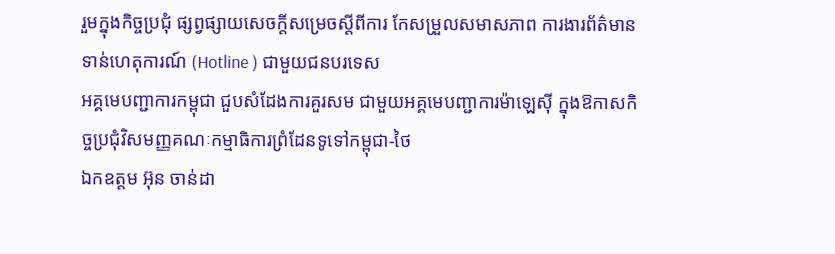រួមក្នុងកិច្ចប្រជុំ ផ្សព្វផ្សាយសេចក្តីសម្រេចស្តីពីការ កែសម្រួលសមាសភាព ការងារព័ត៌មានទាន់ហេតុការណ៍ (Hotline ) ជាមួយជនបរទេស
អគ្គមេបញ្ជាការកម្ពុជា ជួបសំដែងការគួរសម ជាមួយអគ្គមេបញ្ជាការម៉ាឡេសុី ក្នុងឱកាសកិច្ចប្រជុំវិសមញ្ញគណៈកម្មាធិការព្រំដែនទូទៅកម្ពុជា-ថៃ
ឯកឧត្តម អ៊ុន ចាន់ដា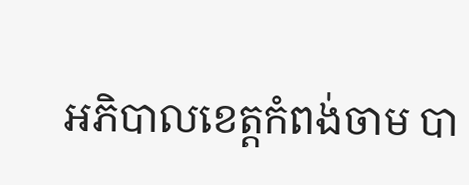អភិបាលខេត្តកំពង់ចាម បា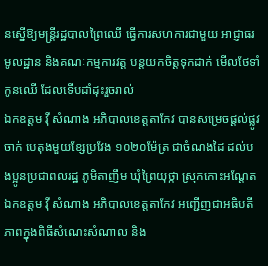នស្នើឱ្យមន្ត្រីរដ្ឋបាលព្រៃឈើ ធ្វើការសហការជាមួយ អាជ្ញាធរមូលដ្ឋាន និងគណៈកម្មការវត្ត បន្តយកចិត្តទុកដាក់ មើលថែទាំកូនឈើ ដែលទើបដាំដុះរួចរាល់
ឯកឧត្តម វ៉ី សំណាង អភិបាលខេត្តតាកែវ បានសម្រេចផ្ដល់ផ្លូវចាក់ បេតុងមួយខ្សែប្រវែង ១០២០ម៉ែត្រ ជាចំណងដៃ ដល់បងប្អូនប្រជាពលរដ្ឋ ភូមិតាញឹម ឃុំព្រៃយុថ្កា ស្រុកកោះអណ្ដែត
ឯកឧត្តម វ៉ី សំណាង អភិបាលខេត្តតាកែវ អញ្ជេីញជាអធិបតីភាពក្នុងពិធីសំណេះសំណាល និង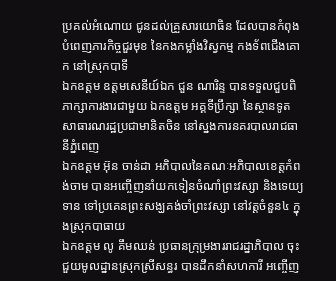ប្រគល់អំណោយ ជូនដល់គ្រួសារយោធិន ដែលបានកំពុងបំពេញភារកិច្ចជួរមុខ នៃកងកម្លាំងវិស្វកម្ម កងទ័ពជេីងគោក នៅស្រុកបាទី
ឯកឧត្តម ឧត្តមសេនីយ៍ឯក ជួន ណារិន្ទ បានទទួលជួបពិភាក្សាការងារជាមួយ ឯកឧត្តម អគ្គទីប្រឹក្សា នៃស្ថានទូតសាធារណរដ្ឋប្រជាមានិតចិន នៅស្នងការនគរបាលរាជធានីភ្នំពេញ
ឯកឧត្តម អ៊ុន ចាន់ដា អភិបាលនៃគណៈអភិបាលខេត្តកំពង់ចាម បានអញ្ចើញនាំយកទៀនចំណាំព្រះវស្សា និងទេយ្យទាន ទៅប្រគេនព្រះសង្ឃគង់ចាំព្រះវស្សា នៅវត្តចំនួន៤ ក្នុងស្រុកបាធាយ
ឯកឧត្តម លូ គឹមឈន់ ប្រធានក្រុម្រងាររាជរដ្នាភិបាល ចុះជួយមូលដ្នានស្រុកស្រីសន្ធរ បានដឹកនាំសហការី អញ្ចើញ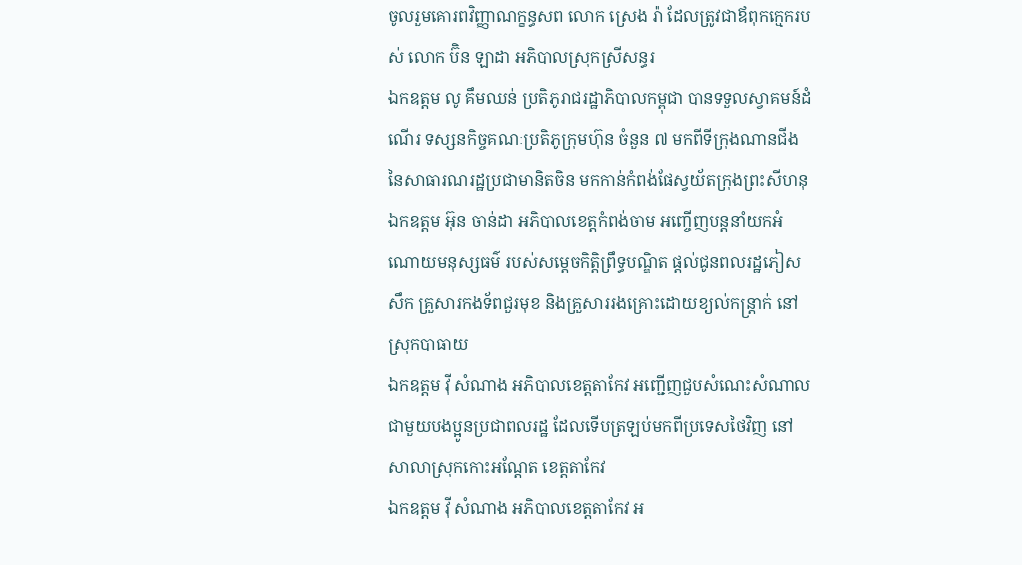ចូលរួមគោរពវិញ្ញាណក្ខន្ធសព លោក ស្រេង រ៉ា ដែលត្រូវជាឪពុកក្មេករបស់ លោក ប៊ិន ឡាដា អភិបាលស្រុកស្រីសន្ធរ
ឯកឧត្តម លូ គឹមឈន់ ប្រតិភូរាជរដ្ឋាភិបាលកម្ពុជា បានទទួលស្វាគមន៍ដំណើរ ទស្សនកិច្ចគណៈប្រតិភូក្រុមហ៊ុន ចំនួន ៧ មកពីទីក្រុងណានជីង នៃសាធារណរដ្ឋប្រជាមានិតចិន មកកាន់កំពង់ផែស្វយ័តក្រុងព្រះសីហនុ
ឯកឧត្តម អ៊ុន ចាន់ដា អភិបាលខេត្តកំពង់ចាម អញ្ចើញបន្តនាំយកអំណោយមនុស្សធម៌ របស់សម្តេចកិត្តិព្រឹទ្ធបណ្ឌិត ផ្តល់ជូនពលរដ្ឋភៀសសឹក គ្រួសារកងទ័ពជួរមុខ និងគ្រួសាររងគ្រោះដោយខ្យល់កន្ត្រាក់ នៅស្រុកបាធាយ
ឯកឧត្តម វ៉ី សំណាង អភិបាលខេត្តតាកែវ អញ្ជើញជួបសំណេះសំណាល ជាមួយបងប្អូនប្រជាពលរដ្ឋ ដែលទើបត្រឡប់មកពីប្រទេសថៃវិញ នៅសាលាស្រុកកោះអណ្តែត ខេត្តតាកែវ
ឯកឧត្តម វ៉ី សំណាង អភិបាលខេត្តតាកែវ អ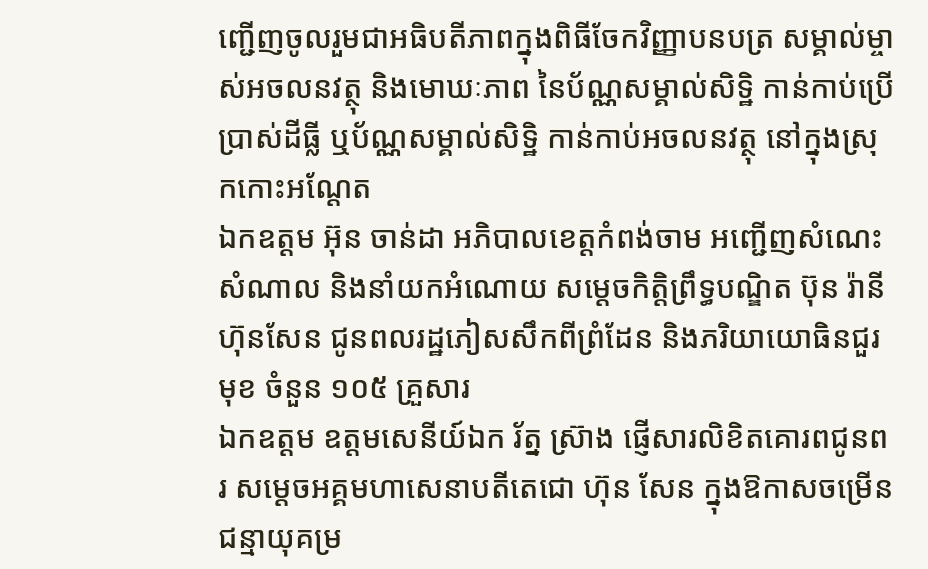ញ្ជើញចូលរួមជាអធិបតីភាពក្នុងពិធីចែកវិញ្ញាបនបត្រ សម្គាល់ម្ចាស់អចលនវត្ថុ និងមោឃៈភាព នៃប័ណ្ណសម្គាល់សិទ្ឋិ កាន់កាប់ប្រើប្រាស់ដីធ្លី ឬប័ណ្ណសម្គាល់សិទ្ឋិ កាន់កាប់អចលនវត្ថុ នៅក្នុងស្រុកកោះអណ្តែត
ឯកឧត្តម អ៊ុន ចាន់ដា អភិបាលខេត្តកំពង់ចាម អញ្ជើញសំណេះសំណាល និងនាំយកអំណោយ សម្តេចកិត្តិព្រឹទ្ធបណ្ឌិត ប៊ុន រ៉ានី ហ៊ុនសែន ជូនពលរដ្ឋភៀសសឹកពីព្រំដែន និងភរិយាយោធិនជួរមុខ ចំនួន ១០៥ គ្រួសារ
ឯកឧត្តម ឧត្តមសេនីយ៍ឯក រ័ត្ន ស្រ៊ាង ផ្ញើសារលិខិតគោរពជូនពរ សម្ដេចអគ្គមហាសេនាបតីតេជោ ហ៊ុន សែន ក្នុងឱកាសចម្រើនជន្មាយុគម្រ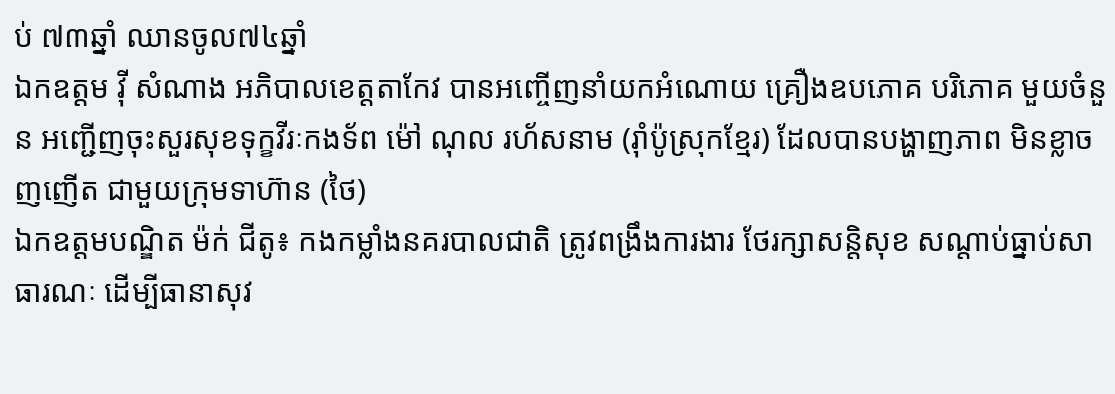ប់ ៧៣ឆ្នាំ ឈានចូល៧៤ឆ្នាំ
ឯកឧត្តម វ៉ី សំណាង អភិបាលខេត្តតាកែវ បានអញ្ចើញនាំយកអំណោយ គ្រឿងឧបភោគ បរិភោគ មួយចំនួន អញ្ជើញចុះសួរសុខទុក្ខវីរៈកងទ័ព ម៉ៅ ណុល រហ័សនាម (រ៉ាំប៉ូស្រុកខ្មែរ) ដែលបានបង្ហាញភាព មិនខ្លាចញញើត ជាមួយក្រុមទាហ៊ាន (ថៃ)
ឯកឧត្តមបណ្ឌិត ម៉ក់ ជីតូ៖ កងកម្លាំងនគរបាលជាតិ ត្រូវពង្រឹងការងារ ថែរក្សាសន្តិសុខ សណ្ដាប់ធ្នាប់សាធារណៈ ដើម្បីធានាសុវ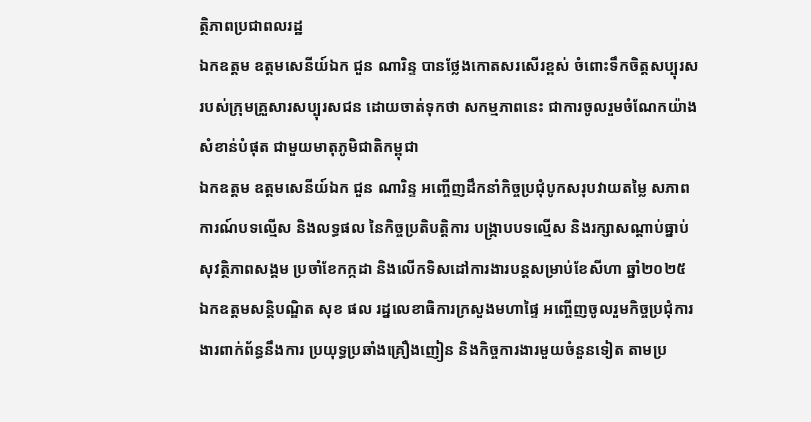ត្ថិភាពប្រជាពលរដ្ឋ
ឯកឧត្តម ឧត្តមសេនីយ៍ឯក ជួន ណារិន្ទ បានថ្លែងកោតសរសើរខ្ពស់ ចំពោះទឹកចិត្តសប្បុរស របស់ក្រុមគ្រួសារសប្បុរសជន ដោយចាត់ទុកថា សកម្មភាពនេះ ជាការចូលរួមចំណែកយ៉ាងសំខាន់បំផុត ជាមួយមាតុភូមិជាតិកម្ពុជា
ឯកឧត្តម ឧត្តមសេនីយ៍ឯក ជួន ណារិន្ទ អញ្ចើញដឹកនាំកិច្ចប្រជុំបូកសរុបវាយតម្លៃ សភាពការណ៍បទល្មើស និងលទ្ធផល នៃកិច្ចប្រតិបត្តិការ បង្រ្កាបបទល្មើស និងរក្សាសណ្តាប់ធ្នាប់ សុវត្ថិភាពសង្គម ប្រចាំខែកក្កដា និងលើកទិសដៅការងារបន្តសម្រាប់ខែសីហា ឆ្នាំ២០២៥
ឯកឧត្ដមសន្តិបណ្ឌិត សុខ ផល រដ្នលេខាធិការក្រសួងមហាផ្ទៃ អញ្ចើញចូលរួមកិច្ចប្រជុំការងារពាក់ព័ន្ធនឹងការ ប្រយុទ្ធប្រឆាំងគ្រឿងញៀន និងកិច្ចការងារមួយចំនួនទៀត តាមប្រ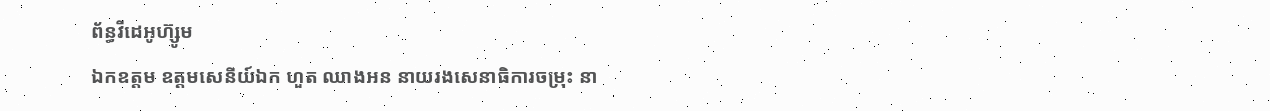ព័ន្ធវីដេអូហ៊្សូម
ឯកឧត្តម ឧត្ដមសេនីយ៍ឯក ហួត ឈាងអន នាយរងសេនាធិការចម្រុះ នា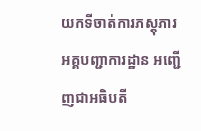យកទីចាត់ការភស្តុភារ អគ្គបញ្ជាការដ្ឋាន អញ្ជើញជាអធិបតី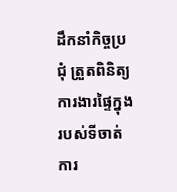ដឹកនាំកិច្ចប្រជុំ ត្រួតពិនិត្យការងារផ្ទៃក្នុង របស់ទីចាត់ការ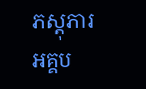ភស្តុភារ អគ្គប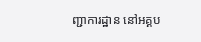ញ្ជាការដ្ឋាន នៅអគ្គប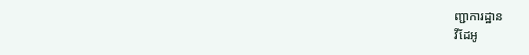ញ្ជាការដ្ឋាន
វីដែអូ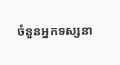ចំនួនអ្នកទស្សនា